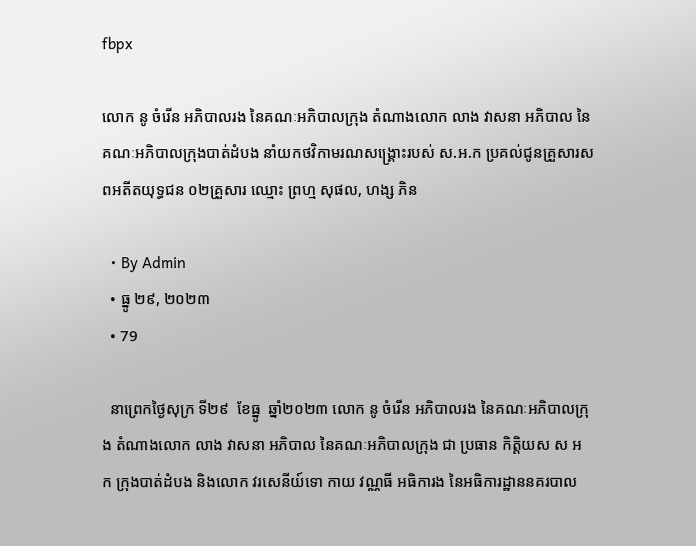fbpx

លោក នូ ចំរើន អភិបាលរង នៃគណៈអភិបាលក្រុង តំណាងលោក លាង វាសនា អភិបាល នៃគណៈអភិបាលក្រុងបាត់ដំបង នាំយកថវិកាមរណសង្រ្គោះរបស់ ស.អ.ក ប្រគល់ជូនគ្រួសារសពអតីតយុទ្ធជន ០២គ្រួសារ ឈ្មោះ ព្រហ្ម សុផល, ហង្ស ភិន

  • By Admin
  • ធ្នូ ២៩, ២០២៣
  • 79

  នាព្រេកថ្ងៃសុក្រ ទី២៩  ខែធ្នូ  ឆ្នាំ២០២៣ លោក នូ ចំរើន អភិបាលរង នៃគណៈអភិបាលក្រុង តំណាងលោក លាង វាសនា អភិបាល នៃគណៈអភិបាលក្រុង ជា ប្រធាន កិតិ្តយស ស អ ក ក្រុងបាត់ដំបង និងលោក វរសេនីយ៍ទោ កាយ វណ្ណធី អធិការង នៃអធិការដ្ឋាននគរបាល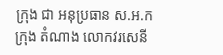ក្រុង ជា អនុប្រធាន ស.អ.ក ក្រុង តំណាង លោកវរសេនី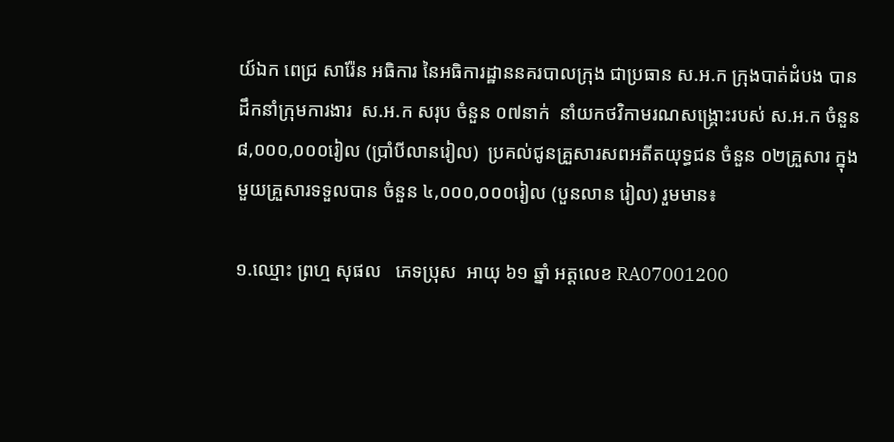យ៍ឯក ពេជ្រ សារ៉ែន អធិការ នៃអធិការដ្ឋាននគរបាលក្រុង ជាប្រធាន ស.អ.ក ក្រុងបាត់ដំបង បានដឹកនាំក្រុមការងារ  ស.អ.ក សរុប ចំនួន ០៧នាក់  នាំយកថវិកាមរណសង្រ្គោះរបស់ ស.អ.ក ចំនួន ៨,០០០,០០០រៀល (ប្រាំបីលានរៀល)  ប្រគល់ជូនគ្រួសារសពអតីតយុទ្ធជន ចំនួន ០២គ្រួសារ ក្នុងមួយគ្រួសារទទួលបាន ចំនួន ៤,០០០,០០០រៀល (បួនលាន រៀល) រួមមាន៖

១.ឈ្មោះ ព្រហ្ម សុផល   ភេទប្រុស  អាយុ ៦១ ឆ្នាំ អត្តលេខ RA07001200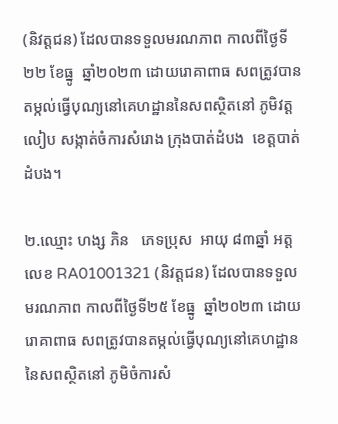(និវត្តជន) ដែលបានទទួលមរណភាព កាលពីថ្ងៃទី២២ ខែធ្នូ  ឆ្នាំ២០២៣ ដោយរោគាពាធ សពត្រូវបានតម្កល់ធ្វើបុណ្យនៅគេហដ្ឋាននៃសពស្ថិតនៅ ភូមិវត្តលៀប សង្កាត់ចំការសំរោង ក្រុងបាត់ដំបង  ខេត្តបាត់ដំបង។

២.ឈ្មោះ ហង្ស ភិន   ភេទប្រុស  អាយុ ៨៣ឆ្នាំ អត្តលេខ RA01001321 (និវត្តជន) ដែលបានទទួលមរណភាព កាលពីថ្ងៃទី២៥ ខែធ្នូ  ឆ្នាំ២០២៣ ដោយរោគាពាធ សពត្រូវបានតម្កល់ធ្វើបុណ្យនៅគេហដ្ឋាននៃសពស្ថិតនៅ ភូមិចំការសំ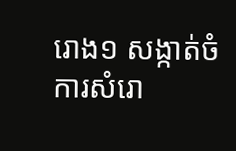រោង១ សង្កាត់ចំការសំរោ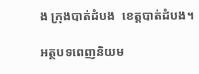ង ក្រុងបាត់ដំបង  ខេត្តបាត់ដំបង។

អត្ថបទពេញនិយម